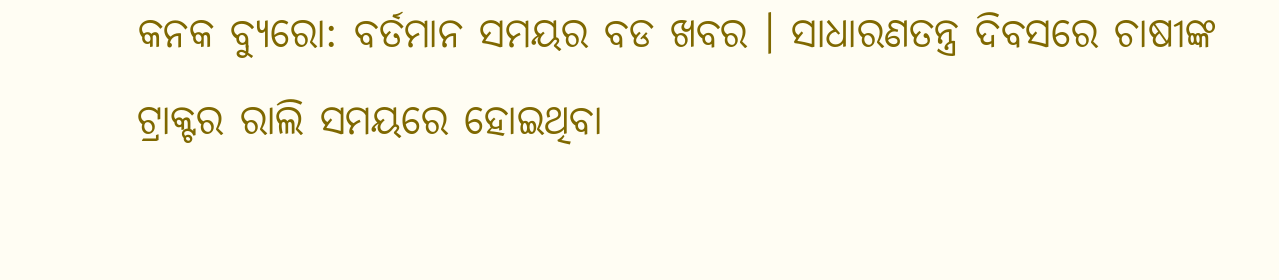କନକ ବ୍ୟୁରୋ: ବର୍ତମାନ ସମୟର ବଡ ଖବର । ସାଧାରଣତନ୍ତ୍ର ଦିବସରେ ଚାଷୀଙ୍କ ଟ୍ରାକ୍ଟର ରାଲି ସମୟରେ ହୋଇଥିବା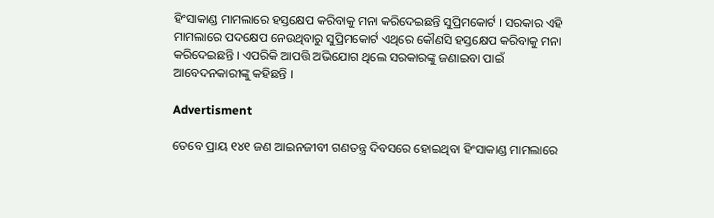ହିଂସାକାଣ୍ଡ ମାମଲାରେ ହସ୍ତକ୍ଷେପ କରିବାକୁ ମନା କରିଦେଇଛନ୍ତି ସୁପ୍ରିମକୋର୍ଟ । ସରକାର ଏହି ମାମଲାରେ ପଦକ୍ଷେପ ନେଉଥିବାରୁ ସୁପ୍ରିମକୋର୍ଟ ଏଥିରେ କୌଣସି ହସ୍ତକ୍ଷେପ କରିବାକୁ ମନା କରିଦେଇଛନ୍ତି । ଏପରିକି ଆପତ୍ତି ଅଭିଯୋଗ ଥିଲେ ସରକାରଙ୍କୁ ଜଣାଇବା ପାଇଁ ଆବେଦନକାରୀଙ୍କୁ କହିଛନ୍ତି ।

Advertisment

ତେବେ ପ୍ରାୟ ୧୪୧ ଜଣ ଆଇନଜୀବୀ ଗଣତନ୍ତ୍ର ଦିବସରେ ହୋଇଥିବା ହିଂସାକାଣ୍ଡ ମାମଲାରେ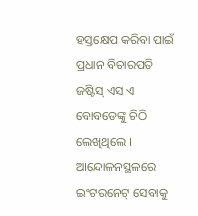ହସ୍ତକ୍ଷେପ କରିବା ପାଇଁ ପ୍ରଧାନ ବିଚାରପତି ଜଷ୍ଟିସ୍ ଏସ ଏ ବୋବଡେଙ୍କୁ ଚିଠି ଲେଖିଥିଲେ । ଆନ୍ଦୋଳନସ୍ଥଳରେ ଇଂଟରନେଟ୍ ସେବାକୁ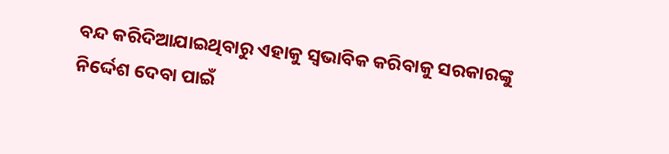ବନ୍ଦ କରିଦିଆଯାଇଥିବାରୁ ଏହାକୁ ସ୍ୱଭାବିକ କରିବାକୁ ସରକାରଙ୍କୁ ନିର୍ଦ୍ଦେଶ ଦେବା ପାଇଁ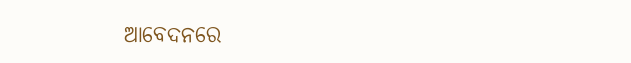ଆବେଦନରେ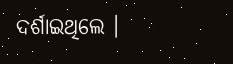ଦର୍ଶାଇଥିଲେ ।